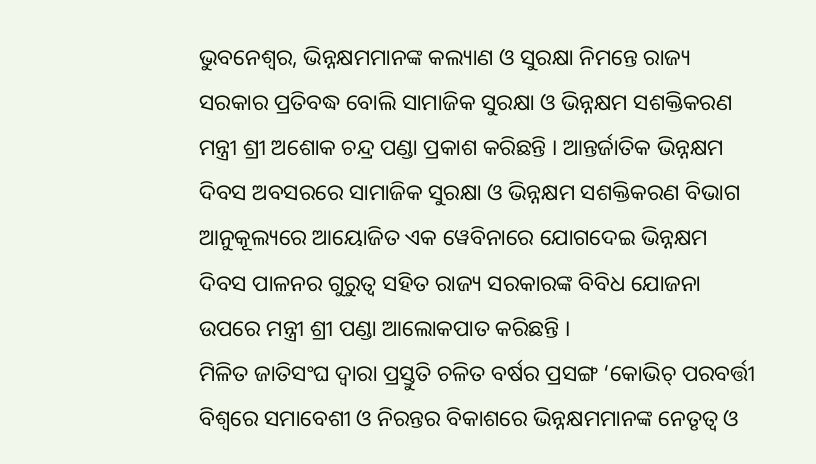ଭୁବନେଶ୍ୱର, ଭିନ୍ନକ୍ଷମମାନଙ୍କ କଲ୍ୟାଣ ଓ ସୁରକ୍ଷା ନିମନ୍ତେ ରାଜ୍ୟ ସରକାର ପ୍ରତିବଦ୍ଧ ବୋଲି ସାମାଜିକ ସୁରକ୍ଷା ଓ ଭିନ୍ନକ୍ଷମ ସଶକ୍ତିକରଣ ମନ୍ତ୍ରୀ ଶ୍ରୀ ଅଶୋକ ଚନ୍ଦ୍ର ପଣ୍ଡା ପ୍ରକାଶ କରିଛନ୍ତି । ଆନ୍ତର୍ଜାତିକ ଭିନ୍ନକ୍ଷମ ଦିବସ ଅବସରରେ ସାମାଜିକ ସୁରକ୍ଷା ଓ ଭିନ୍ନକ୍ଷମ ସଶକ୍ତିକରଣ ବିଭାଗ ଆନୁକୂଲ୍ୟରେ ଆୟୋଜିତ ଏକ ୱେବିନାରେ ଯୋଗଦେଇ ଭିନ୍ନକ୍ଷମ ଦିବସ ପାଳନର ଗୁରୁତ୍ବ ସହିତ ରାଜ୍ୟ ସରକାରଙ୍କ ବିବିଧ ଯୋଜନା ଉପରେ ମନ୍ତ୍ରୀ ଶ୍ରୀ ପଣ୍ଡା ଆଲୋକପାତ କରିଛନ୍ତି ।
ମିଳିତ ଜାତିସଂଘ ଦ୍ଵାରା ପ୍ରସ୍ତୁତି ଚଳିତ ବର୍ଷର ପ୍ରସଙ୍ଗ ‘କୋଭିଚ୍ ପରବର୍ତ୍ତୀ ବିଶ୍ୱରେ ସମାବେଶୀ ଓ ନିରନ୍ତର ବିକାଶରେ ଭିନ୍ନକ୍ଷମମାନଙ୍କ ନେତୃତ୍ବ ଓ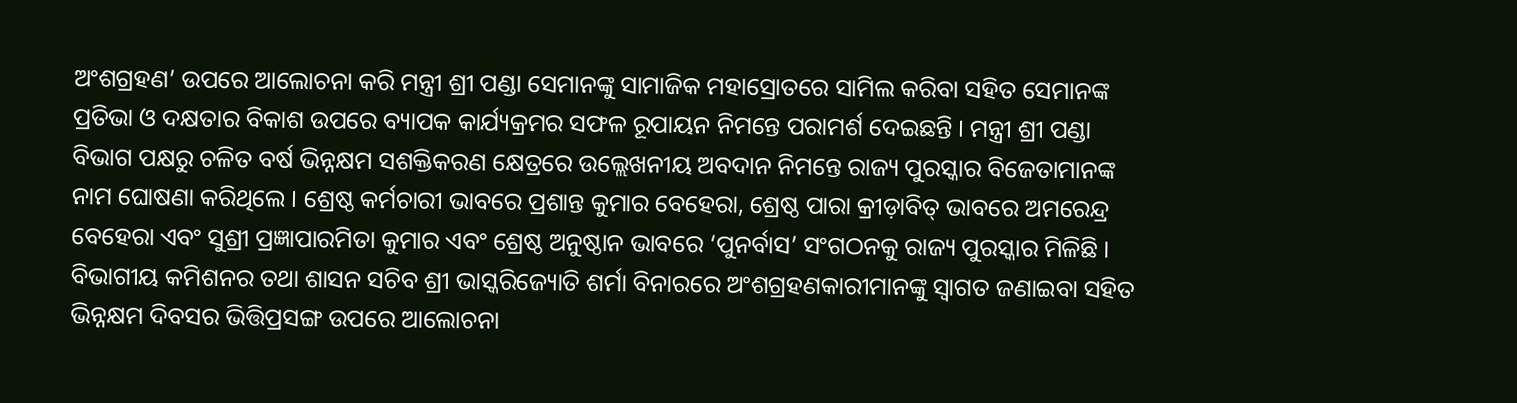ଅଂଶଗ୍ରହଣ’ ଉପରେ ଆଲୋଚନା କରି ମନ୍ତ୍ରୀ ଶ୍ରୀ ପଣ୍ଡା ସେମାନଙ୍କୁ ସାମାଜିକ ମହାସ୍ରୋତରେ ସାମିଲ କରିବା ସହିତ ସେମାନଙ୍କ ପ୍ରତିଭା ଓ ଦକ୍ଷତାର ବିକାଶ ଉପରେ ବ୍ୟାପକ କାର୍ଯ୍ୟକ୍ରମର ସଫଳ ରୂପାୟନ ନିମନ୍ତେ ପରାମର୍ଶ ଦେଇଛନ୍ତି । ମନ୍ତ୍ରୀ ଶ୍ରୀ ପଣ୍ଡା ବିଭାଗ ପକ୍ଷରୁ ଚଳିତ ବର୍ଷ ଭିନ୍ନକ୍ଷମ ସଶକ୍ତିକରଣ କ୍ଷେତ୍ରରେ ଉଲ୍ଲେଖନୀୟ ଅବଦାନ ନିମନ୍ତେ ରାଜ୍ୟ ପୁରସ୍କାର ବିଜେତାମାନଙ୍କ ନାମ ଘୋଷଣା କରିଥିଲେ । ଶ୍ରେଷ୍ଠ କର୍ମଚାରୀ ଭାବରେ ପ୍ରଶାନ୍ତ କୁମାର ବେହେରା, ଶ୍ରେଷ୍ଠ ପାରା କ୍ରୀଡ଼ାବିତ୍ ଭାବରେ ଅମରେନ୍ଦ୍ର ବେହେରା ଏବଂ ସୁଶ୍ରୀ ପ୍ରଜ୍ଞାପାରମିତା କୁମାର ଏବଂ ଶ୍ରେଷ୍ଠ ଅନୁଷ୍ଠାନ ଭାବରେ ‘ପୁନର୍ବାସ’ ସଂଗଠନକୁ ରାଜ୍ୟ ପୁରସ୍କାର ମିଳିଛି ।
ବିଭାଗୀୟ କମିଶନର ତଥା ଶାସନ ସଚିବ ଶ୍ରୀ ଭାସ୍କରିଜ୍ୟୋତି ଶର୍ମା ବିନାରରେ ଅଂଶଗ୍ରହଣକାରୀମାନଙ୍କୁ ସ୍ଵାଗତ ଜଣାଇବା ସହିତ ଭିନ୍ନକ୍ଷମ ଦିବସର ଭିତ୍ତିପ୍ରସଙ୍ଗ ଉପରେ ଆଲୋଚନା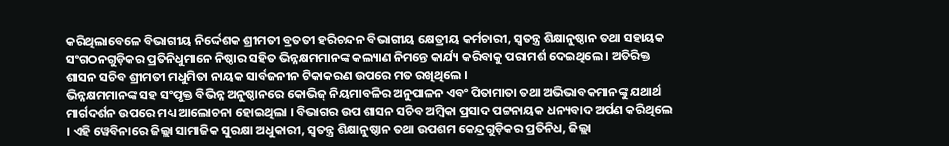କରିଥିଲାବେଳେ ବିଭାଗୀୟ ନିର୍ଦ୍ଦେଶକ ଶ୍ରୀମତୀ ବ୍ରତତୀ ହରିଚନ୍ଦନ ବିଭାଗୀୟ କ୍ଷେତ୍ରୀୟ କର୍ମଚାରୀ, ସ୍ଵତନ୍ତ୍ର ଶିକ୍ଷାନୁଷ୍ଠାନ ତଥା ସହାୟକ ସଂଗଠନଗୁଡ଼ିକର ପ୍ରତିନିଧୁମାନେ ନିଷ୍ଠାର ସହିତ ଭିନ୍ନକ୍ଷମମାନଙ୍କ କଲ୍ୟାଣ ନିମନ୍ତେ କାର୍ଯ୍ୟ କରିବାକୁ ପରାମର୍ଶ ଦେଇଥିଲେ । ଅତିରିକ୍ତ ଶାସନ ସଚିବ ଶ୍ରୀମତୀ ମଧୁମିତା ନାୟକ ସାର୍ବଜନୀନ ଟିକାକରଣ ଉପରେ ମତ ରଖିଥିଲେ ।
ଭିନ୍ନକ୍ଷମମାନଙ୍କ ସହ ସଂପୃକ୍ତ ବିଭିନ୍ନ ଅନୁଷ୍ଠାନରେ କୋଭିଜ୍ ନିୟମାବଳିର ଅନୁପାଳନ ଏବଂ ପିତାମାତା ତଥା ଅଭିଭାବକମାନଙ୍କୁ ଯଥାର୍ଥ ମାର୍ଗଦର୍ଶନ ଉପରେ ମଧ୍ୟ ଆଲୋଚନା ହୋଇଥିଲା । ବିଭାଗର ଉପ ଶାସନ ସଚିବ ଅମ୍ବିକା ପ୍ରସାଦ ପଟ୍ଟନାୟକ ଧନ୍ୟବାଦ ଅର୍ପଣ କରିଥିଲେ । ଏହି ୱେବିନାରେ ଜିଲ୍ଲା ସାମାଜିକ ସୁରକ୍ଷା ଅଧୁକାରୀ, ସ୍ଵତନ୍ତ୍ର ଶିକ୍ଷାନୁଷ୍ଠାନ ତଥା ଉପଶମ କେନ୍ଦ୍ରଗୁଡ଼ିକର ପ୍ରତିନିଧ, ଜିଲ୍ଲା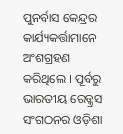ପୁନର୍ବାସ କେନ୍ଦ୍ରର କାର୍ଯ୍ୟକର୍ତ୍ତାମାନେ ଅଂଶଗ୍ରହଣ କରିଥିଲେ । ପୂର୍ବରୁ ଭାରତୀୟ ରେଡ୍କ୍ରସ ସଂଗଠନର ଓଡ଼ିଶା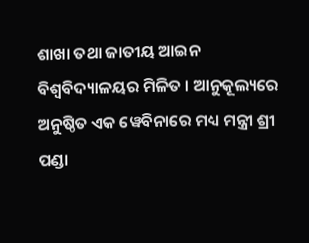ଶାଖା ତଥା ଜାତୀୟ ଆଇନ ବିଶ୍ୱବିଦ୍ୟାଳୟର ମିଳିତ । ଆନୁକୂଲ୍ୟରେ ଅନୁଷ୍ଠିତ ଏକ ୱେବିନାରେ ମଧ୍ୟ ମନ୍ତ୍ରୀ ଶ୍ରୀ ପଣ୍ଡା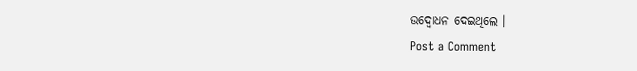ଉଦ୍ବୋଧନ ଦେଇଥିଲେ ।
Post a Comment